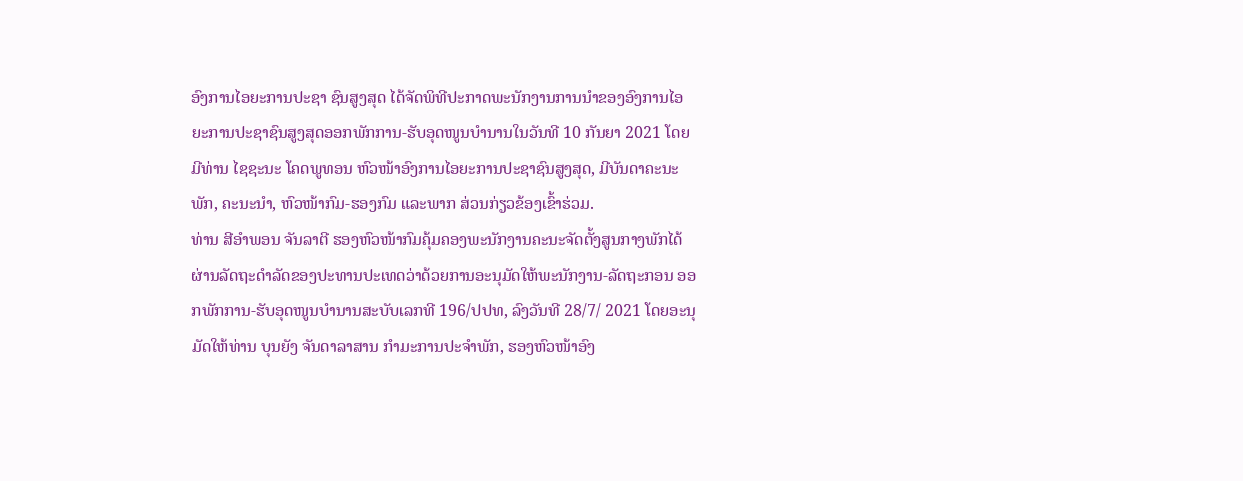ອົງການໄອຍະການປະຊາ ຊົນສູງສຸດ ໄດ້ຈັດພິທີປະກາດພະນັກງານການນຳຂອງອົງການໄອຍະການປະຊາຊົນສູງສຸດອອກພັກການ-ຮັບອຸດໜູນບຳນານໃນວັນທີ 10 ກັນຍາ 2021 ໂດຍມີທ່ານ ໄຊຊະນະ ໂຄດພູທອນ ຫົວໜ້າອົງການໄອຍະການປະຊາຊົນສູງສຸດ, ມີບັນດາຄະນະພັກ, ຄະນະນຳ, ຫົວໜ້າກົມ-ຮອງກົມ ແລະພາກ ສ່ວນກ່ຽວຂ້ອງເຂົ້າຮ່ວມ.
ທ່ານ ສີອຳພອນ ຈັນລາຕີ ຮອງຫົວໜ້າກົມຄຸ້ມຄອງພະນັກງານຄະນະຈັດຕັ້ງສູນກາງພັກໄດ້ຜ່ານລັດຖະດໍາລັດຂອງປະທານປະເທດວ່າດ້ວຍການອະນຸມັດໃຫ້ພະນັກງານ-ລັດຖະກອນ ອອກພັກການ-ຮັບອຸດໜູນບໍານານສະບັບເລກທີ 196/ປປທ, ລົງວັນທີ 28/7/ 2021 ໂດຍອະນຸມັດໃຫ້ທ່ານ ບຸນຍັງ ຈັນດາລາສານ ກຳມະການປະຈຳພັກ, ຮອງຫົວໜ້າອົງ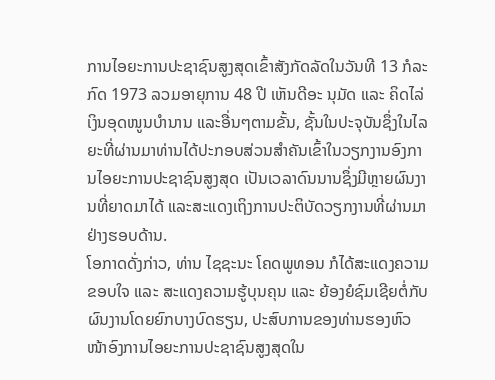ການໄອຍະການປະຊາຊົນສູງສຸດເຂົ້າສັງກັດລັດໃນວັນທີ 13 ກໍລະກົດ 1973 ລວມອາຍຸການ 48 ປີ ເຫັນດີອະ ນຸມັດ ແລະ ຄິດໄລ່ເງິນອຸດໜູນບໍານານ ແລະອື່ນໆຕາມຂັ້ນ, ຊັ້ນໃນປະຈຸບັນຊຶ່ງໃນໄລຍະທີ່ຜ່ານມາທ່ານໄດ້ປະກອບສ່ວນສໍາຄັນເຂົ້າໃນວຽກງານອົງການໄອຍະການປະຊາຊົນສູງສຸດ ເປັນເວລາດົນນານຊຶ່ງມີຫຼາຍຜົນງານທີ່ຍາດມາໄດ້ ແລະສະແດງເຖິງການປະຕິບັດວຽກງານທີ່ຜ່ານມາຢ່າງຮອບດ້ານ.
ໂອກາດດັ່ງກ່າວ, ທ່ານ ໄຊຊະນະ ໂຄດພູທອນ ກໍໄດ້ສະແດງຄວາມຂອບໃຈ ແລະ ສະແດງຄວາມຮູ້ບຸນຄຸນ ແລະ ຍ້ອງຍໍຊົມເຊີຍຕໍ່ກັບຜົນງານໂດຍຍົກບາງບົດຮຽນ, ປະສົບການຂອງທ່ານຮອງຫົວໜ້າອົງການໄອຍະການປະຊາຊົນສູງສຸດໃນ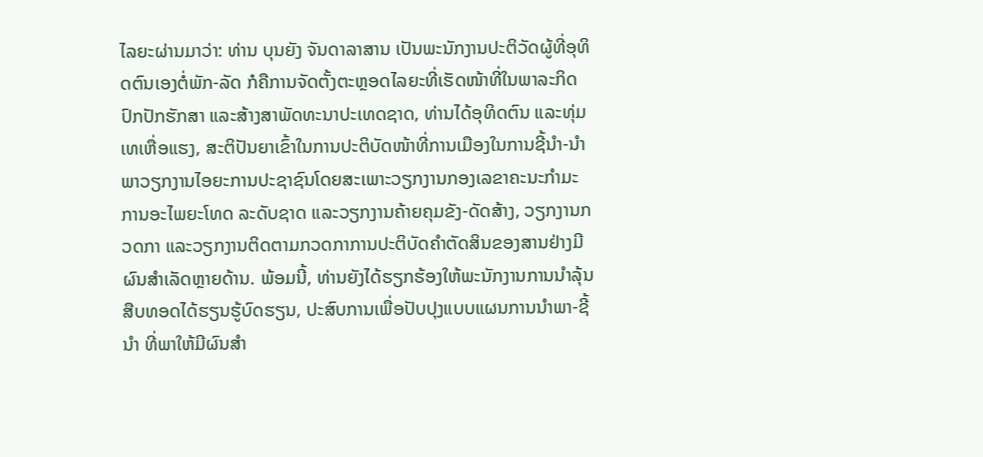ໄລຍະຜ່ານມາວ່າ: ທ່ານ ບຸນຍັງ ຈັນດາລາສານ ເປັນພະນັກງານປະຕິວັດຜູ້ທີ່ອຸທິດຕົນເອງຕໍ່ພັກ-ລັດ ກໍຄືການຈັດຕັ້ງຕະຫຼອດໄລຍະທີ່ເຮັດໜ້າທີ່ໃນພາລະກິດປົກປັກຮັກສາ ແລະສ້າງສາພັດທະນາປະເທດຊາດ, ທ່ານໄດ້ອຸທິດຕົນ ແລະທຸ່ມເທເຫື່ອແຮງ, ສະຕິປັນຍາເຂົ້າໃນການປະຕິບັດໜ້າທີ່ການເມືອງໃນການຊີ້ນໍາ-ນໍາພາວຽກງານໄອຍະການປະຊາຊົນໂດຍສະເພາະວຽກງານກອງເລຂາຄະນະກໍາມະການອະໄພຍະໂທດ ລະດັບຊາດ ແລະວຽກງານຄ້າຍຄຸມຂັງ-ດັດສ້າງ, ວຽກງານກວດກາ ແລະວຽກງານຕິດຕາມກວດກາການປະຕິບັດຄໍາຕັດສິນຂອງສານຢ່າງມີຜົນສໍາເລັດຫຼາຍດ້ານ. ພ້ອມນີ້, ທ່ານຍັງໄດ້ຮຽກຮ້ອງໃຫ້ພະນັກງານການນໍາລຸ້ນສືບທອດໄດ້ຮຽນຮູ້ບົດຮຽນ, ປະສົບການເພື່ອປັບປຸງແບບແຜນການນໍາພາ-ຊີ້ນໍາ ທີ່ພາໃຫ້ມີຜົນສໍາ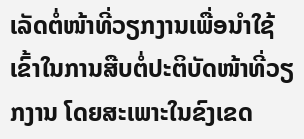ເລັດຕໍ່ໜ້າທີ່ວຽກງານເພື່ອນໍາໃຊ້ເຂົ້າໃນການສືບຕໍ່ປະຕິບັດໜ້າທີ່ວຽກງານ ໂດຍສະເພາະໃນຂົງເຂດ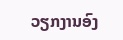ວຽກງານອົງ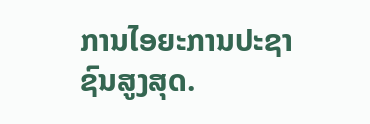ການໄອຍະການປະຊາຊົນສູງສຸດ.